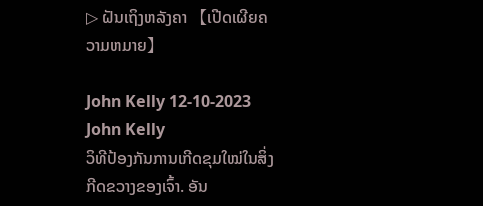▷ ຝັນເຖິງຫລັງຄາ 【ເປີດເຜີຍຄວາມຫມາຍ】

John Kelly 12-10-2023
John Kelly
ວິທີປ້ອງກັນການເກີດຂຸມໃໝ່ໃນສິ່ງກີດຂວາງຂອງເຈົ້າ. ອັນ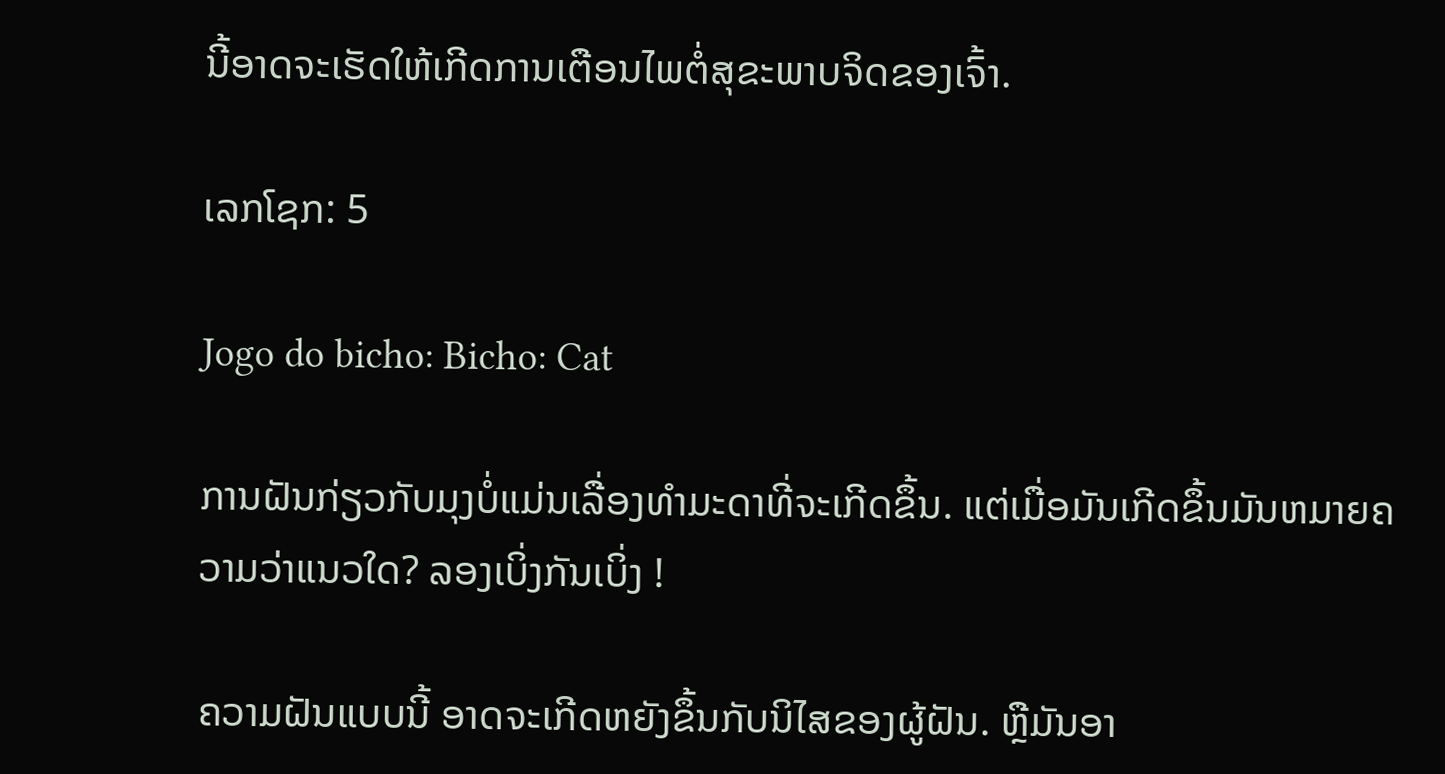ນີ້ອາດຈະເຮັດໃຫ້ເກີດການເຕືອນໄພຕໍ່ສຸຂະພາບຈິດຂອງເຈົ້າ.

ເລກໂຊກ: 5

Jogo do bicho: Bicho: Cat

ການຝັນກ່ຽວກັບມຸງບໍ່ແມ່ນເລື່ອງທຳມະດາທີ່ຈະເກີດຂຶ້ນ. ແຕ່ເມື່ອມັນເກີດຂຶ້ນມັນຫມາຍຄວາມວ່າແນວໃດ? ລອງເບິ່ງກັນເບິ່ງ !

ຄວາມຝັນແບບນີ້ ອາດຈະເກີດຫຍັງຂຶ້ນກັບນິໄສຂອງຜູ້ຝັນ. ຫຼືມັນອາ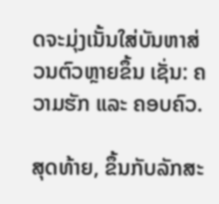ດຈະມຸ່ງເນັ້ນໃສ່ບັນຫາສ່ວນຕົວຫຼາຍຂຶ້ນ ເຊັ່ນ: ຄວາມຮັກ ແລະ ຄອບຄົວ.

ສຸດທ້າຍ, ຂຶ້ນກັບລັກສະ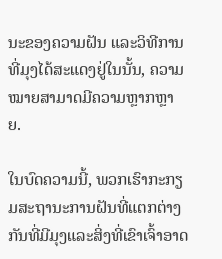ນະຂອງຄວາມຝັນ ແລະວິທີການທີ່ມຸງໄດ້ສະແດງຢູ່ໃນນັ້ນ, ຄວາມໝາຍສາມາດມີຄວາມຫຼາກຫຼາຍ.

ໃນບົດຄວາມນີ້, ພວກເຮົາກະກຽມສະຖານະການຝັນທີ່ແຕກຕ່າງກັນທີ່ມີມຸງແລະສິ່ງທີ່ເຂົາເຈົ້າອາດ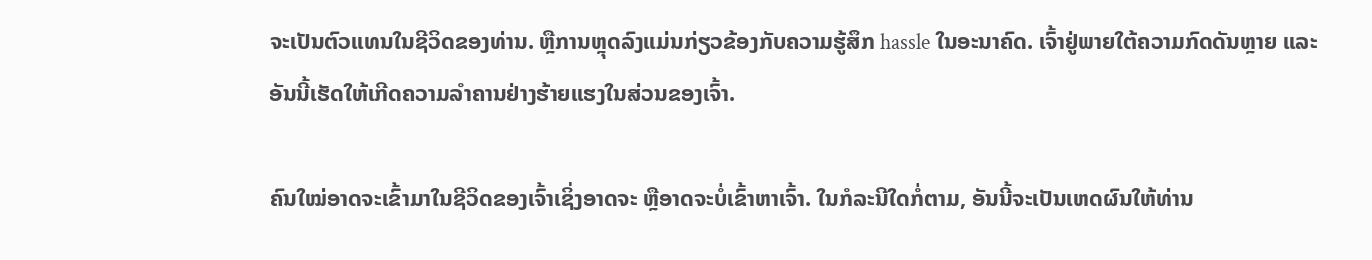ຈະເປັນຕົວແທນໃນຊີວິດຂອງທ່ານ. ຫຼືການຫຼຸດລົງແມ່ນກ່ຽວຂ້ອງກັບຄວາມຮູ້ສຶກ hassle ໃນອະນາຄົດ. ເຈົ້າຢູ່ພາຍໃຕ້ຄວາມກົດດັນຫຼາຍ ແລະອັນນີ້ເຮັດໃຫ້ເກີດຄວາມລຳຄານຢ່າງຮ້າຍແຮງໃນສ່ວນຂອງເຈົ້າ.

ຄົນໃໝ່ອາດຈະເຂົ້າມາໃນຊີວິດຂອງເຈົ້າເຊິ່ງອາດຈະ ຫຼືອາດຈະບໍ່ເຂົ້າຫາເຈົ້າ. ໃນກໍລະນີໃດກໍ່ຕາມ, ອັນນີ້ຈະເປັນເຫດຜົນໃຫ້ທ່ານ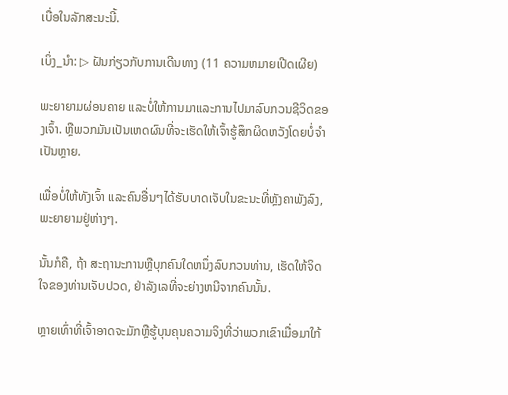ເບື່ອໃນລັກສະນະນີ້.

ເບິ່ງ_ນຳ: ▷ ຝັນກ່ຽວກັບການເດີນທາງ (11 ຄວາມຫມາຍເປີດເຜີຍ)

ພະຍາຍາມຜ່ອນຄາຍ ແລະບໍ່ໃຫ້ການມາແລະການໄປມາລົບກວນຊີວິດຂອງເຈົ້າ. ຫຼືພວກມັນເປັນເຫດຜົນທີ່ຈະເຮັດໃຫ້ເຈົ້າຮູ້ສຶກຜິດຫວັງໂດຍບໍ່ຈຳເປັນຫຼາຍ.

ເພື່ອບໍ່ໃຫ້ທັງເຈົ້າ ແລະຄົນອື່ນໆໄດ້ຮັບບາດເຈັບໃນຂະນະທີ່ຫຼັງຄາພັງລົງ, ພະຍາຍາມຢູ່ຫ່າງໆ.

ນັ້ນກໍຄື, ຖ້າ ສະຖານະການຫຼືບຸກຄົນໃດຫນຶ່ງລົບກວນທ່ານ, ເຮັດໃຫ້ຈິດໃຈຂອງທ່ານເຈັບປວດ, ຢ່າລັງເລທີ່ຈະຍ່າງຫນີຈາກຄົນນັ້ນ.

ຫຼາຍເທົ່າທີ່ເຈົ້າອາດຈະມັກຫຼືຮູ້ບຸນຄຸນຄວາມຈິງທີ່ວ່າພວກເຂົາເມື່ອມາໃກ້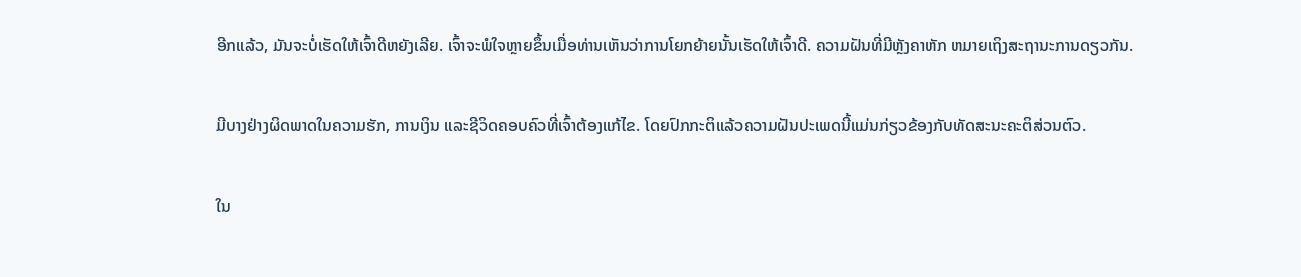ອີກແລ້ວ, ມັນຈະບໍ່ເຮັດໃຫ້ເຈົ້າດີຫຍັງເລີຍ. ເຈົ້າຈະພໍໃຈຫຼາຍຂຶ້ນເມື່ອທ່ານເຫັນວ່າການໂຍກຍ້າຍນັ້ນເຮັດໃຫ້ເຈົ້າດີ. ຄວາມຝັນທີ່ມີຫຼັງຄາຫັກ ຫມາຍເຖິງສະຖານະການດຽວກັນ.

ມີບາງຢ່າງຜິດພາດໃນຄວາມຮັກ, ການເງິນ ແລະຊີວິດຄອບຄົວທີ່ເຈົ້າຕ້ອງແກ້ໄຂ. ໂດຍປົກກະຕິແລ້ວຄວາມຝັນປະເພດນີ້ແມ່ນກ່ຽວຂ້ອງກັບທັດສະນະຄະຕິສ່ວນຕົວ.

ໃນ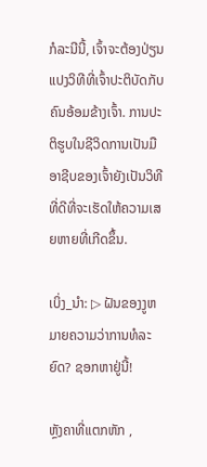ກໍລະນີນີ້, ເຈົ້າຈະຕ້ອງປ່ຽນແປງວິທີທີ່ເຈົ້າປະຕິບັດກັບຄົນອ້ອມຂ້າງເຈົ້າ. ການປະຕິຮູບໃນຊີວິດການເປັນມືອາຊີບຂອງເຈົ້າຍັງເປັນວິທີທີ່ດີທີ່ຈະເຮັດໃຫ້ຄວາມເສຍຫາຍທີ່ເກີດຂຶ້ນ.

ເບິ່ງ_ນຳ: ▷ ຝັນຂອງງູຫມາຍຄວາມວ່າການທໍລະຍົດ? ຊອກຫາຢູ່ນີ້!

ຫຼັງຄາທີ່ແຕກຫັກ ,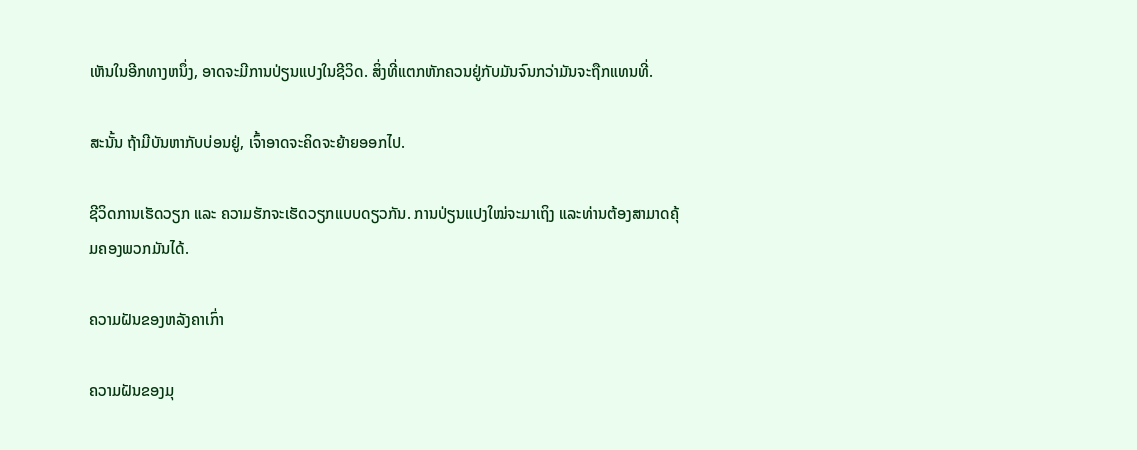ເຫັນໃນອີກທາງຫນຶ່ງ, ອາດຈະມີການປ່ຽນແປງໃນຊີວິດ. ສິ່ງທີ່ແຕກຫັກຄວນຢູ່ກັບມັນຈົນກວ່າມັນຈະຖືກແທນທີ່.

ສະນັ້ນ ຖ້າມີບັນຫາກັບບ່ອນຢູ່, ເຈົ້າອາດຈະຄິດຈະຍ້າຍອອກໄປ.

ຊີວິດການເຮັດວຽກ ແລະ ຄວາມຮັກຈະເຮັດວຽກແບບດຽວກັນ. ການປ່ຽນແປງໃໝ່ຈະມາເຖິງ ແລະທ່ານຕ້ອງສາມາດຄຸ້ມຄອງພວກມັນໄດ້.

ຄວາມຝັນຂອງຫລັງຄາເກົ່າ

ຄວາມຝັນຂອງມຸ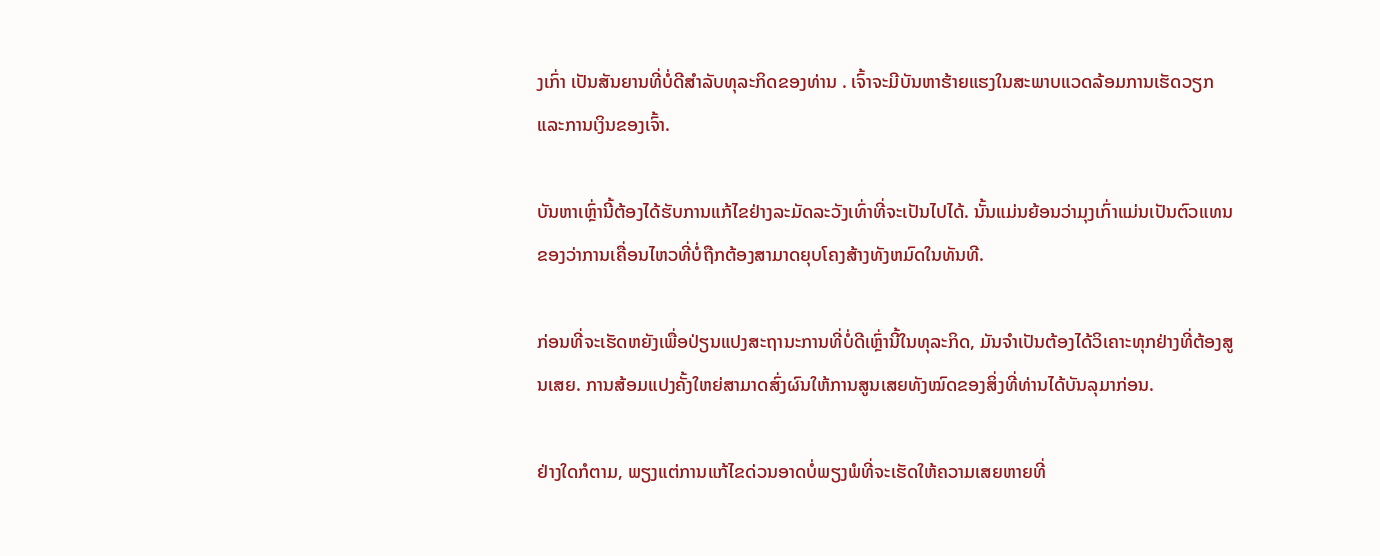ງເກົ່າ ເປັນສັນຍານທີ່ບໍ່ດີສໍາລັບທຸລະກິດຂອງທ່ານ . ເຈົ້າຈະມີບັນຫາຮ້າຍແຮງໃນສະພາບແວດລ້ອມການເຮັດວຽກ ແລະການເງິນຂອງເຈົ້າ.

ບັນຫາເຫຼົ່ານີ້ຕ້ອງໄດ້ຮັບການແກ້ໄຂຢ່າງລະມັດລະວັງເທົ່າທີ່ຈະເປັນໄປໄດ້. ນັ້ນແມ່ນຍ້ອນວ່າມຸງເກົ່າແມ່ນເປັນຕົວແທນຂອງວ່າການເຄື່ອນໄຫວທີ່ບໍ່ຖືກຕ້ອງສາມາດຍຸບໂຄງສ້າງທັງຫມົດໃນທັນທີ.

ກ່ອນທີ່ຈະເຮັດຫຍັງເພື່ອປ່ຽນແປງສະຖານະການທີ່ບໍ່ດີເຫຼົ່ານີ້ໃນທຸລະກິດ, ມັນຈໍາເປັນຕ້ອງໄດ້ວິເຄາະທຸກຢ່າງທີ່ຕ້ອງສູນເສຍ. ການສ້ອມແປງຄັ້ງໃຫຍ່ສາມາດສົ່ງຜົນໃຫ້ການສູນເສຍທັງໝົດຂອງສິ່ງທີ່ທ່ານໄດ້ບັນລຸມາກ່ອນ.

ຢ່າງໃດກໍຕາມ, ພຽງແຕ່ການແກ້ໄຂດ່ວນອາດບໍ່ພຽງພໍທີ່ຈະເຮັດໃຫ້ຄວາມເສຍຫາຍທີ່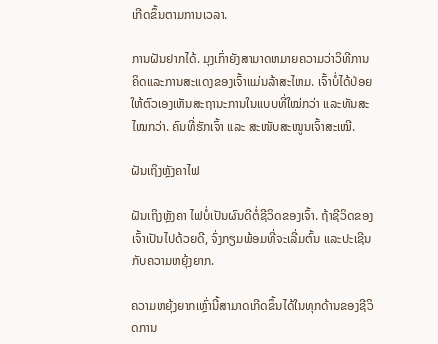ເກີດຂຶ້ນຕາມການເວລາ.

ການຝັນຢາກໄດ້. ມຸງເກົ່າຍັງສາມາດຫມາຍຄວາມວ່າວິທີການຄິດແລະການສະແດງຂອງເຈົ້າແມ່ນລ້າສະໄຫມ. ເຈົ້າບໍ່ໄດ້ປ່ອຍໃຫ້ຕົວເອງເຫັນສະຖານະການໃນແບບທີ່ໃໝ່ກວ່າ ແລະທັນສະໄໝກວ່າ. ຄົນທີ່ຮັກເຈົ້າ ແລະ ສະໜັບສະໜູນເຈົ້າສະເໝີ.

ຝັນເຖິງຫຼັງຄາໄຟ

ຝັນເຖິງຫຼັງຄາ ໄຟບໍ່ເປັນຜົນດີຕໍ່ຊີວິດຂອງເຈົ້າ. ຖ້າຊີວິດຂອງເຈົ້າເປັນໄປດ້ວຍດີ, ຈົ່ງກຽມພ້ອມທີ່ຈະເລີ່ມຕົ້ນ ແລະປະເຊີນກັບຄວາມຫຍຸ້ງຍາກ.

ຄວາມຫຍຸ້ງຍາກເຫຼົ່ານີ້ສາມາດເກີດຂຶ້ນໄດ້ໃນທຸກດ້ານຂອງຊີວິດການ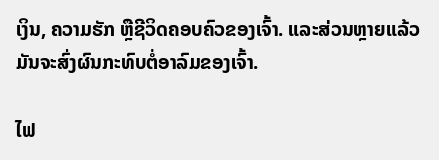ເງິນ, ຄວາມຮັກ ຫຼືຊີວິດຄອບຄົວຂອງເຈົ້າ. ແລະສ່ວນຫຼາຍແລ້ວມັນຈະສົ່ງຜົນກະທົບຕໍ່ອາລົມຂອງເຈົ້າ.

ໄຟ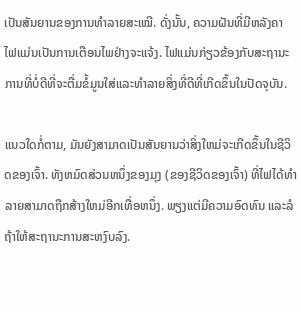ເປັນສັນຍານຂອງການທຳລາຍສະເໝີ. ດັ່ງນັ້ນ, ຄວາມຝັນທີ່ມີຫລັງຄາ ໄຟແມ່ນເປັນການເຕືອນໄພຢ່າງຈະແຈ້ງ. ໄຟແມ່ນກ່ຽວຂ້ອງກັບສະຖານະການທີ່ບໍ່ດີທີ່ຈະຕື່ມຂໍ້ມູນໃສ່ແລະທໍາລາຍສິ່ງທີ່ດີທີ່ເກີດຂຶ້ນໃນປັດຈຸບັນ.

ແນວໃດກໍ່ຕາມ, ມັນຍັງສາມາດເປັນສັນຍານວ່າສິ່ງໃຫມ່ຈະເກີດຂຶ້ນໃນຊີວິດຂອງເຈົ້າ. ທັງຫມົດສ່ວນຫນຶ່ງຂອງມຸງ (ຂອງຊີວິດຂອງເຈົ້າ) ທີ່ໄຟໄດ້ທໍາລາຍສາມາດຖືກສ້າງໃຫມ່ອີກເທື່ອຫນຶ່ງ. ພຽງແຕ່ມີຄວາມອົດທົນ ແລະລໍຖ້າໃຫ້ສະຖານະການສະຫງົບລົງ.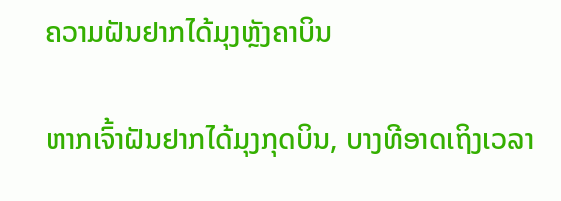ຄວາມຝັນຢາກໄດ້ມຸງຫຼັງຄາບິນ

ຫາກເຈົ້າຝັນຢາກໄດ້ມຸງກຸດບິນ, ບາງທີອາດເຖິງເວລາ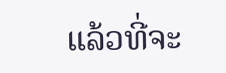ແລ້ວທີ່ຈະ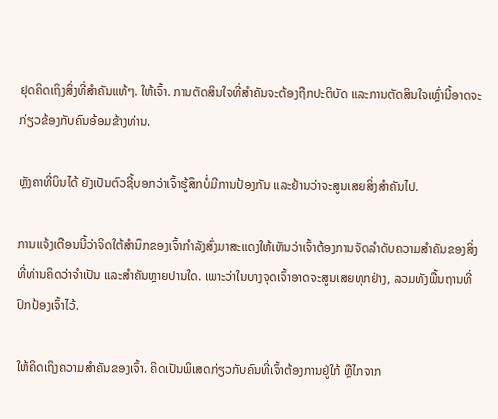ຢຸດຄິດເຖິງສິ່ງທີ່ສຳຄັນແທ້ໆ. ໃຫ້ເຈົ້າ. ການຕັດສິນໃຈທີ່ສຳຄັນຈະຕ້ອງຖືກປະຕິບັດ ແລະການຕັດສິນໃຈເຫຼົ່ານີ້ອາດຈະກ່ຽວຂ້ອງກັບຄົນອ້ອມຂ້າງທ່ານ.

ຫຼັງຄາທີ່ບິນໄດ້ ຍັງເປັນຕົວຊີ້ບອກວ່າເຈົ້າຮູ້ສຶກບໍ່ມີການປ້ອງກັນ ແລະຢ້ານວ່າຈະສູນເສຍສິ່ງສຳຄັນໄປ.

ການແຈ້ງເຕືອນນີ້ວ່າຈິດໃຕ້ສຳນຶກຂອງເຈົ້າກຳລັງສົ່ງມາສະແດງໃຫ້ເຫັນວ່າເຈົ້າຕ້ອງການຈັດລຳດັບຄວາມສຳຄັນຂອງສິ່ງທີ່ທ່ານຄິດວ່າຈຳເປັນ ແລະສຳຄັນຫຼາຍປານໃດ. ເພາະວ່າໃນບາງຈຸດເຈົ້າອາດຈະສູນເສຍທຸກຢ່າງ, ລວມທັງພື້ນຖານທີ່ປົກປ້ອງເຈົ້າໄວ້.

ໃຫ້ຄິດເຖິງຄວາມສຳຄັນຂອງເຈົ້າ. ຄິດເປັນພິເສດກ່ຽວກັບຄົນທີ່ເຈົ້າຕ້ອງການຢູ່ໃກ້ ຫຼືໄກຈາກ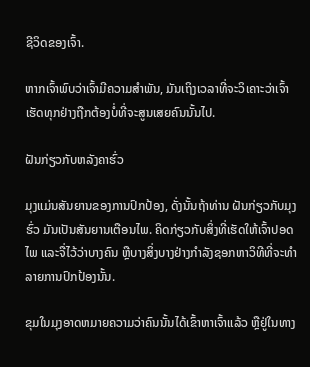ຊີວິດຂອງເຈົ້າ.

ຫາກເຈົ້າພົບວ່າເຈົ້າມີຄວາມສໍາພັນ, ມັນເຖິງເວລາທີ່ຈະວິເຄາະວ່າເຈົ້າເຮັດທຸກຢ່າງຖືກຕ້ອງບໍ່ທີ່ຈະສູນເສຍຄົນນັ້ນໄປ.

ຝັນກ່ຽວກັບຫລັງຄາຮົ່ວ

ມຸງແມ່ນສັນຍານຂອງການປົກປ້ອງ, ດັ່ງນັ້ນຖ້າທ່ານ ຝັນກ່ຽວກັບມຸງຮົ່ວ ມັນເປັນສັນຍານເຕືອນໄພ. ຄິດກ່ຽວກັບສິ່ງທີ່ເຮັດໃຫ້ເຈົ້າປອດໄພ ແລະຈື່ໄວ້ວ່າບາງຄົນ ຫຼືບາງສິ່ງບາງຢ່າງກໍາລັງຊອກຫາວິທີທີ່ຈະທໍາລາຍການປົກປ້ອງນັ້ນ.

ຂຸມໃນມຸງອາດຫມາຍຄວາມວ່າຄົນນັ້ນໄດ້ເຂົ້າຫາເຈົ້າແລ້ວ ຫຼືຢູ່ໃນທາງ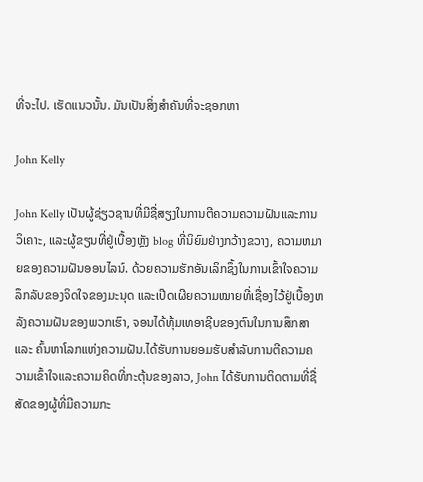ທີ່ຈະໄປ. ເຮັດແນວນັ້ນ. ມັນເປັນສິ່ງສໍາຄັນທີ່ຈະຊອກຫາ

John Kelly

John Kelly ເປັນຜູ້ຊ່ຽວຊານທີ່ມີຊື່ສຽງໃນການຕີຄວາມຄວາມຝັນແລະການວິເຄາະ, ແລະຜູ້ຂຽນທີ່ຢູ່ເບື້ອງຫຼັງ blog ທີ່ນິຍົມຢ່າງກວ້າງຂວາງ, ຄວາມຫມາຍຂອງຄວາມຝັນອອນໄລນ໌. ດ້ວຍຄວາມຮັກອັນເລິກຊຶ້ງໃນການເຂົ້າໃຈຄວາມລຶກລັບຂອງຈິດໃຈຂອງມະນຸດ ແລະເປີດເຜີຍຄວາມໝາຍທີ່ເຊື່ອງໄວ້ຢູ່ເບື້ອງຫລັງຄວາມຝັນຂອງພວກເຮົາ, ຈອນໄດ້ທຸ້ມເທອາຊີບຂອງຕົນໃນການສຶກສາ ແລະ ຄົ້ນຫາໂລກແຫ່ງຄວາມຝັນ.ໄດ້ຮັບການຍອມຮັບສໍາລັບການຕີຄວາມຄວາມເຂົ້າໃຈແລະຄວາມຄິດທີ່ກະຕຸ້ນຂອງລາວ, John ໄດ້ຮັບການຕິດຕາມທີ່ຊື່ສັດຂອງຜູ້ທີ່ມີຄວາມກະ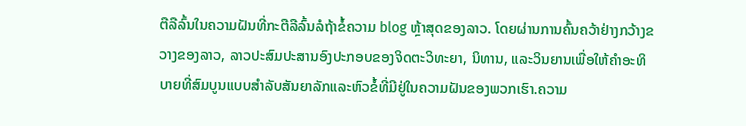ຕືລືລົ້ນໃນຄວາມຝັນທີ່ກະຕືລືລົ້ນລໍຖ້າຂໍ້ຄວາມ blog ຫຼ້າສຸດຂອງລາວ. ໂດຍຜ່ານການຄົ້ນຄວ້າຢ່າງກວ້າງຂວາງຂອງລາວ, ລາວປະສົມປະສານອົງປະກອບຂອງຈິດຕະວິທະຍາ, ນິທານ, ແລະວິນຍານເພື່ອໃຫ້ຄໍາອະທິບາຍທີ່ສົມບູນແບບສໍາລັບສັນຍາລັກແລະຫົວຂໍ້ທີ່ມີຢູ່ໃນຄວາມຝັນຂອງພວກເຮົາ.ຄວາມ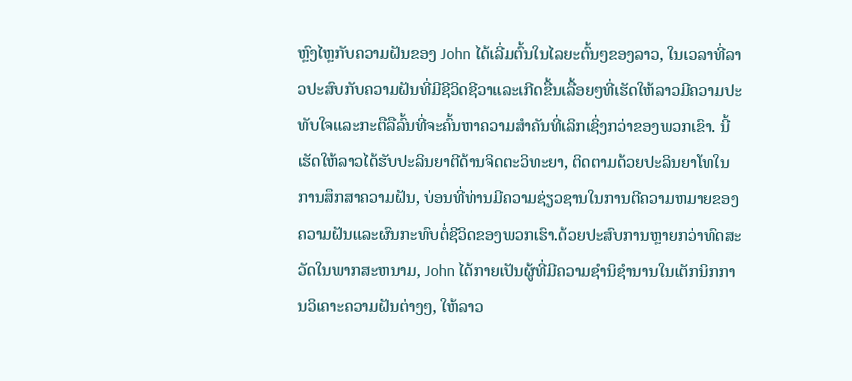ຫຼົງໄຫຼກັບຄວາມຝັນຂອງ John ໄດ້ເລີ່ມຕົ້ນໃນໄລຍະຕົ້ນໆຂອງລາວ, ໃນເວລາທີ່ລາວປະສົບກັບຄວາມຝັນທີ່ມີຊີວິດຊີວາແລະເກີດຂື້ນເລື້ອຍໆທີ່ເຮັດໃຫ້ລາວມີຄວາມປະທັບໃຈແລະກະຕືລືລົ້ນທີ່ຈະຄົ້ນຫາຄວາມສໍາຄັນທີ່ເລິກເຊິ່ງກວ່າຂອງພວກເຂົາ. ນີ້ເຮັດໃຫ້ລາວໄດ້ຮັບປະລິນຍາຕີດ້ານຈິດຕະວິທະຍາ, ຕິດຕາມດ້ວຍປະລິນຍາໂທໃນການສຶກສາຄວາມຝັນ, ບ່ອນທີ່ທ່ານມີຄວາມຊ່ຽວຊານໃນການຕີຄວາມຫມາຍຂອງຄວາມຝັນແລະຜົນກະທົບຕໍ່ຊີວິດຂອງພວກເຮົາ.ດ້ວຍປະສົບການຫຼາຍກວ່າທົດສະວັດໃນພາກສະຫນາມ, John ໄດ້ກາຍເປັນຜູ້ທີ່ມີຄວາມຊໍານິຊໍານານໃນເຕັກນິກການວິເຄາະຄວາມຝັນຕ່າງໆ, ໃຫ້ລາວ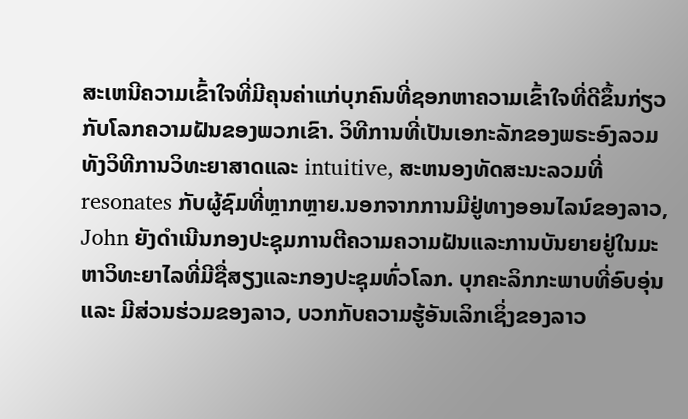ສະເຫນີຄວາມເຂົ້າໃຈທີ່ມີຄຸນຄ່າແກ່ບຸກຄົນທີ່ຊອກຫາຄວາມເຂົ້າໃຈທີ່ດີຂຶ້ນກ່ຽວກັບໂລກຄວາມຝັນຂອງພວກເຂົາ. ວິທີການທີ່ເປັນເອກະລັກຂອງພຣະອົງລວມທັງວິທີການວິທະຍາສາດແລະ intuitive, ສະຫນອງທັດສະນະລວມທີ່resonates ກັບຜູ້ຊົມທີ່ຫຼາກຫຼາຍ.ນອກຈາກການມີຢູ່ທາງອອນໄລນ໌ຂອງລາວ, John ຍັງດໍາເນີນກອງປະຊຸມການຕີຄວາມຄວາມຝັນແລະການບັນຍາຍຢູ່ໃນມະຫາວິທະຍາໄລທີ່ມີຊື່ສຽງແລະກອງປະຊຸມທົ່ວໂລກ. ບຸກຄະລິກກະພາບທີ່ອົບອຸ່ນ ແລະ ມີສ່ວນຮ່ວມຂອງລາວ, ບວກກັບຄວາມຮູ້ອັນເລິກເຊິ່ງຂອງລາວ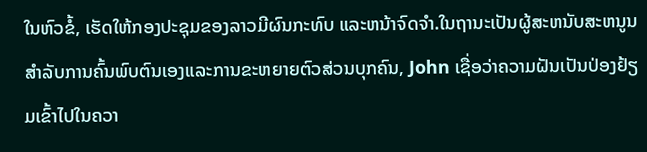ໃນຫົວຂໍ້, ເຮັດໃຫ້ກອງປະຊຸມຂອງລາວມີຜົນກະທົບ ແລະຫນ້າຈົດຈໍາ.ໃນຖານະເປັນຜູ້ສະຫນັບສະຫນູນສໍາລັບການຄົ້ນພົບຕົນເອງແລະການຂະຫຍາຍຕົວສ່ວນບຸກຄົນ, John ເຊື່ອວ່າຄວາມຝັນເປັນປ່ອງຢ້ຽມເຂົ້າໄປໃນຄວາ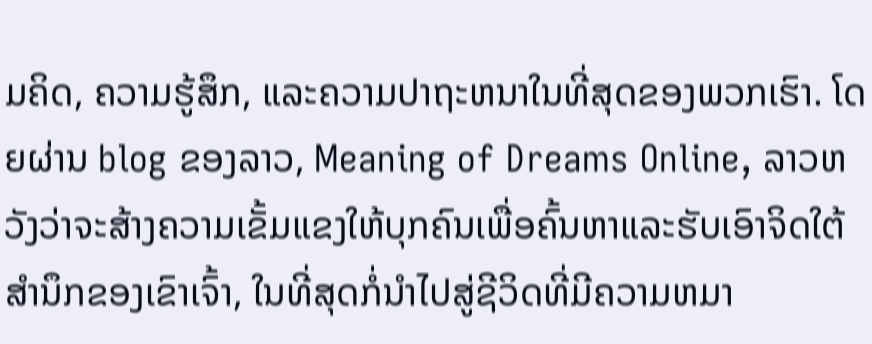ມຄິດ, ຄວາມຮູ້ສຶກ, ແລະຄວາມປາຖະຫນາໃນທີ່ສຸດຂອງພວກເຮົາ. ໂດຍຜ່ານ blog ຂອງລາວ, Meaning of Dreams Online, ລາວຫວັງວ່າຈະສ້າງຄວາມເຂັ້ມແຂງໃຫ້ບຸກຄົນເພື່ອຄົ້ນຫາແລະຮັບເອົາຈິດໃຕ້ສໍານຶກຂອງເຂົາເຈົ້າ, ໃນທີ່ສຸດກໍ່ນໍາໄປສູ່ຊີວິດທີ່ມີຄວາມຫມາ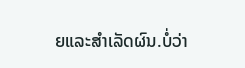ຍແລະສໍາເລັດຜົນ.ບໍ່ວ່າ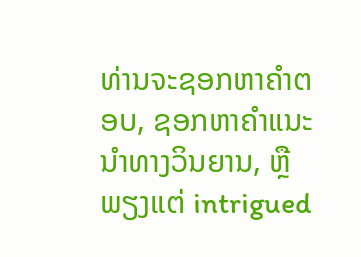ທ່ານຈະຊອກຫາຄໍາຕອບ, ຊອກຫາຄໍາແນະນໍາທາງວິນຍານ, ຫຼືພຽງແຕ່ intrigued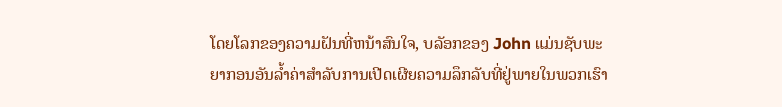ໂດຍໂລກຂອງຄວາມຝັນທີ່ຫນ້າສົນໃຈ, ບລັອກຂອງ John ແມ່ນຊັບພະຍາກອນອັນລ້ຳຄ່າສໍາລັບການເປີດເຜີຍຄວາມລຶກລັບທີ່ຢູ່ພາຍໃນພວກເຮົາ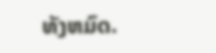ທັງຫມົດ.